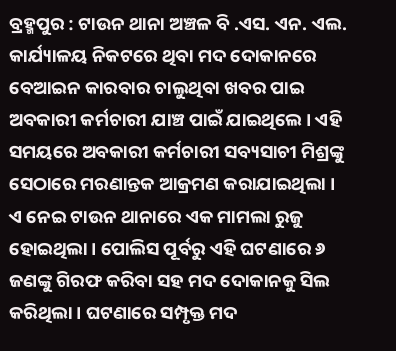ବ୍ରହ୍ମପୁର : ଟାଉନ ଥାନା ଅଞ୍ଚଳ ବି .ଏସ. ଏନ. ଏଲ. କାର୍ଯ୍ୟାଳୟ ନିକଟରେ ଥିବା ମଦ ଦୋକାନରେ ବେଆଇନ କାରବାର ଚାଲୁଥିବା ଖବର ପାଇ ଅବକାରୀ କର୍ମଚାରୀ ଯାଞ୍ଚ ପାଇଁ ଯାଇଥିଲେ । ଏହି ସମୟରେ ଅବକାରୀ କର୍ମଚାରୀ ସବ୍ୟସାଚୀ ମିଶ୍ରଙ୍କୁ ସେଠାରେ ମରଣାନ୍ତକ ଆକ୍ରମଣ କରାଯାଇଥିଲା । ଏ ନେଇ ଟାଉନ ଥାନାରେ ଏକ ମାମଲା ରୁଜୁ ହୋଇଥିଲା । ପୋଲିସ ପୂର୍ବରୁ ଏହି ଘଟଣାରେ ୬ ଜଣଙ୍କୁ ଗିରଫ କରିବା ସହ ମଦ ଦୋକାନକୁ ସିଲ କରିଥିଲା । ଘଟଣାରେ ସମ୍ପୃକ୍ତ ମଦ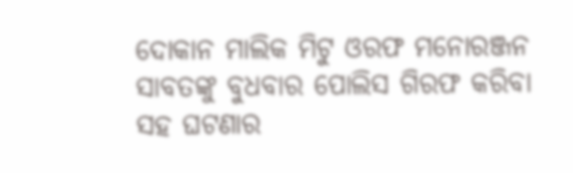ଦୋକାନ ମାଲିକ ମିଟୁ ଓରଫ ମନୋରଞ୍ଜନ ସାବତଙ୍କୁ ବୁଧବାର ପୋଲିସ ଗିରଫ କରିବା ସହ ଘଟଣାର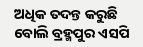ଅଧିକ ତଦନ୍ତ କରୁଛି ବୋଲି ବ୍ରହ୍ମପୁର ଏସପି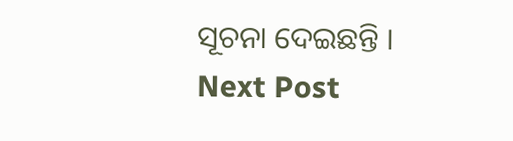ସୂଚନା ଦେଇଛନ୍ତି ।
Next Post